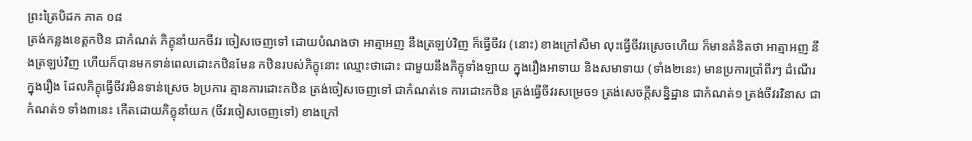ព្រះត្រៃបិដក ភាគ ០៨
ត្រង់កន្លងខេត្តកឋិន ជាកំណត់ ភិក្ខុនាំយកចីវរ ចៀសចេញទៅ ដោយបំណងថា អាត្មាអញ នឹងត្រឡប់វិញ ក៏ធ្វើចីវរ (នោះ) ខាងក្រៅសីមា លុះធ្វើចីវរស្រេចហើយ ក៏មានគំនិតថា អាត្មាអញ នឹងត្រឡប់វិញ ហើយក៏បានមកទាន់ពេលដោះកឋិនមែន កឋិនរបស់ភិក្ខុនោះ ឈ្មោះថាដោះ ជាមួយនឹងភិក្ខុទាំងឡាយ ក្នុងរឿងអាទាយ និងសមាទាយ (ទាំង២នេះ) មានប្រការប្រាំពីរៗ ដំណើរក្នុងរឿង ដែលភិក្ខុធ្វើចីវរមិនទាន់ស្រេច ៦ប្រការ គ្មានការដោះកឋិន ត្រង់ចៀសចេញទៅ ជាកំណត់ទេ ការដោះកឋិន ត្រង់ធ្វើចីវរសម្រេច១ ត្រង់សេចក្តីសន្និដ្ឋាន ជាកំណត់១ ត្រង់ចីវរវិនាស ជាកំណត់១ ទាំង៣នេះ កើតដោយភិក្ខុនាំយក (ចីវរចៀសចេញទៅ) ខាងក្រៅ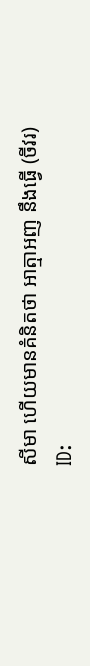សីមា ហើយមានគំនិតថា អាត្មាអញ នឹងធ្វើ (ចីវរ)
ID: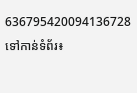636795420094136728
ទៅកាន់ទំព័រ៖